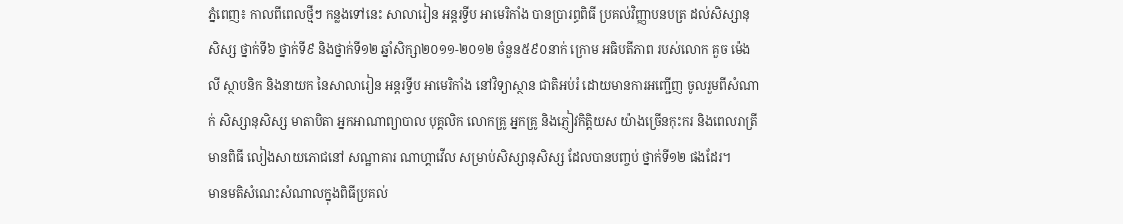ភ្នំពេញ៖ កាលពីពេលថ្មីៗ កន្លងទៅនេះ សាលារៀន អន្តរទ្វីប អាមេរិកាំង បានប្រារព្ធពិធី ប្រគល់វិញ្ញាបនបត្រ ដល់សិស្សានុសិស្ស ថ្នាក់ទី៦ ថ្នាក់ទី៩ និងថ្នាក់ទី១២ ឆ្នាំសិក្សា២០១១-២០១២ ចំនួន៥៩០នាក់ ក្រោម អធិបតីភាព របស់លោក គួច ម៉េងលី ស្ថាបនិក និងនាយក នៃសាលារៀន អន្តរទ្វីប អាមេរិកាំង នៅវិទ្យាស្ថាន ជាតិអប់រំ ដោយមានការអញ្ជើញ ចូលរួមពីសំណាក់ សិស្សានុសិស្ស មាតាបិតា អ្នកអាណាព្យាបាល បុគ្គលិក លោកគ្រូ អ្នកគ្រូ និងភ្ញៀវកិត្តិយស យ៉ាងច្រើនកុះករ និងពេលរាត្រីមានពិធី លៀងសាយភោជនៅ សណ្ឋាគារ ណាហ្គាវើល សម្រាប់សិស្សានុសិស្ស ដែលបានបញ្ចប់ ថ្នាក់ទី១២ ផងដែរ។
មានមតិសំណេះសំណាលក្នុងពិធីប្រគល់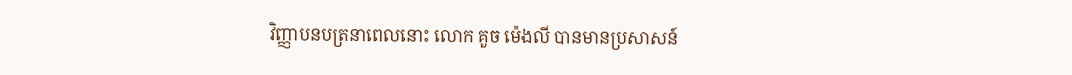វិញ្ញាបនបត្រនាពេលនោះ លោក គួច ម៉េងលី បានមានប្រសាសន៍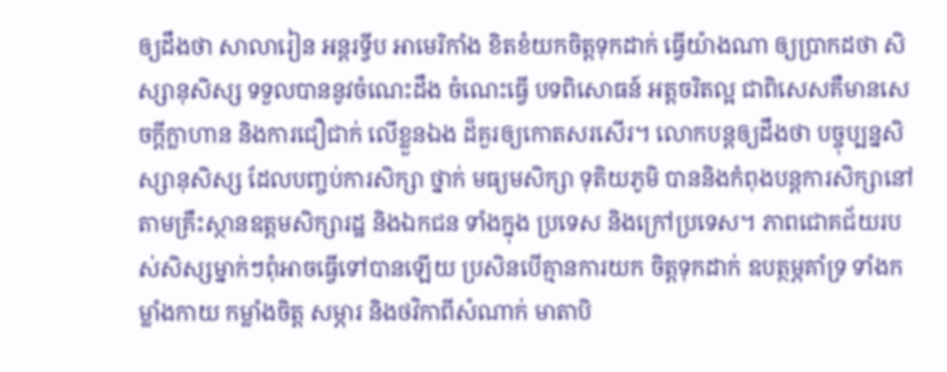ឲ្យដឹងថា សាលារៀន អន្តរទ្វីប អាមេរិកាំង ខិតខំយកចិត្តទុកដាក់ ធ្វើយ៉ាងណា ឲ្យប្រាកដថា សិស្សានុសិស្ស ទទួលបាននូវចំណេះដឹង ចំណេះធ្វើ បទពិសោធន៍ អត្តចរិតល្អ ជាពិសេសគឺមានសេចក្តីក្លាហាន និងការជឿជាក់ លើខ្លួនឯង ដ៏គួរឲ្យកោតសរសើរ។ លោកបន្តឲ្យដឹងថា បច្ចុប្បន្នសិស្សានុសិស្ស ដែលបញ្ចប់ការសិក្សា ថ្នាក់ មធ្យមសិក្សា ទុតិយភូមិ បាននិងកំពុងបន្តការសិក្សានៅតាមគ្រឹះស្ថានឧត្តមសិក្សារដ្ឋ និងឯកជន ទាំងក្នុង ប្រទេស និងក្រៅប្រទេស។ ភាពជោគជ័យរបស់សិស្សម្នាក់ៗពុំអាចធ្វើទៅបានឡើយ ប្រសិនបើគ្មានការយក ចិត្តទុកដាក់ ឧបត្ថម្ភគាំទ្រ ទាំងកម្លាំងកាយ កម្លាំងចិត្ត សម្ភារ និងថវិកាពីសំណាក់ មាតាបិ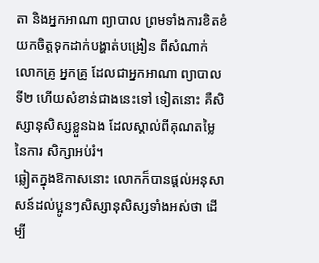តា និងអ្នកអាណា ព្យាបាល ព្រមទាំងការខិតខំយកចិត្តទុកដាក់បង្ហាត់បង្រៀន ពីសំណាក់លោកគ្រូ អ្នកគ្រូ ដែលជាអ្នកអាណា ព្យាបាលទី២ ហើយសំខាន់ជាងនេះទៅ ទៀតនោះ គឺសិស្សានុសិស្សខ្លួនឯង ដែលស្គាល់ពីគុណតម្លៃ នៃការ សិក្សាអប់រំ។
ឆ្លៀតក្នុងឱកាសនោះ លោកក៏បានផ្តល់អនុសាសន៍ដល់ប្អូនៗសិស្សានុសិស្សទាំងអស់ថា ដើម្បី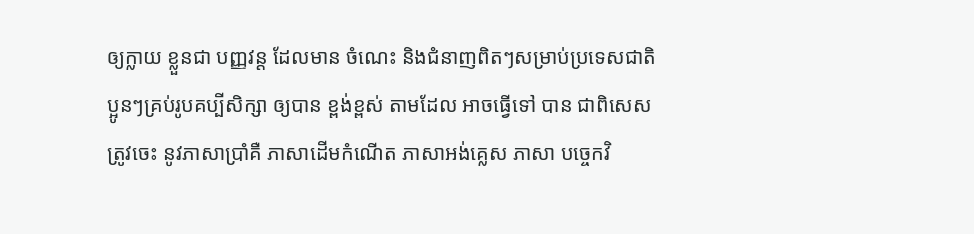ឲ្យក្លាយ ខ្លួនជា បញ្ញវន្ត ដែលមាន ចំណេះ និងជំនាញពិតៗសម្រាប់ប្រទេសជាតិ ប្អូនៗគ្រប់រូបគប្បីសិក្សា ឲ្យបាន ខ្ពង់ខ្ពស់ តាមដែល អាចធ្វើទៅ បាន ជាពិសេសត្រូវចេះ នូវភាសាប្រាំគឺ ភាសាដើមកំណើត ភាសាអង់គ្លេស ភាសា បច្ចេកវិ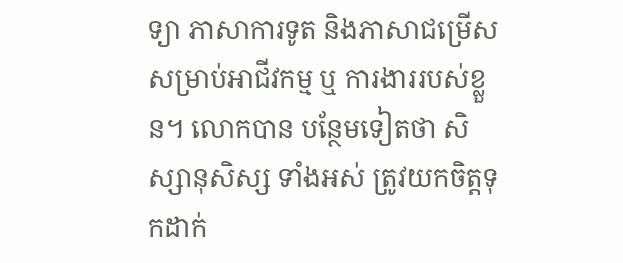ទ្យា ភាសាការទូត និងភាសាជម្រើសសម្រាប់អាជីវកម្ម ឬ ការងាររបស់ខ្លួន។ លោកបាន បន្ថែមទៀតថា សិស្សានុសិស្ស ទាំងអស់ ត្រូវយកចិត្តទុកដាក់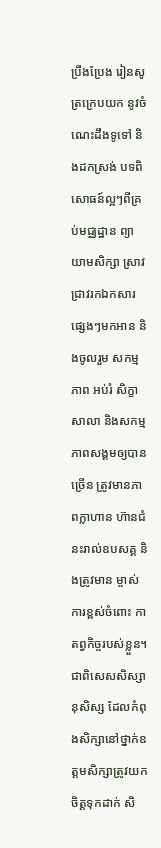ប្រឹងប្រែង រៀនសូត្រក្រេបយក នូវចំណេះដឹងទូទៅ និងដកស្រង់ បទពិសោធន៍ល្អៗពីគ្រប់មជ្ឈដ្ឋាន ព្យាយាមសិក្សា ស្រាវជ្រាវរកឯកសារផ្សេងៗមកអាន និងចូលរួម សកម្មភាព អប់រំ សិក្ខាសាលា និងសកម្មភាពសង្គមឲ្យបានច្រើន ត្រូវមានភាពក្លាហាន ហ៊ានជំនះរាល់ឧបសគ្គ និងត្រូវមាន ម្ចាស់ការខ្ពស់ចំពោះ កាតព្វកិច្ចរបស់ខ្លួន។
ជាពិសេសសិស្សានុសិស្ស ដែលកំពុងសិក្សានៅថ្នាក់ឧត្តមសិក្សាត្រូវយកចិត្តទុកដាក់ សិ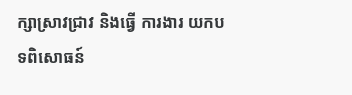ក្សាស្រាវជ្រាវ និងធ្វើ ការងារ យកបទពិសោធន៍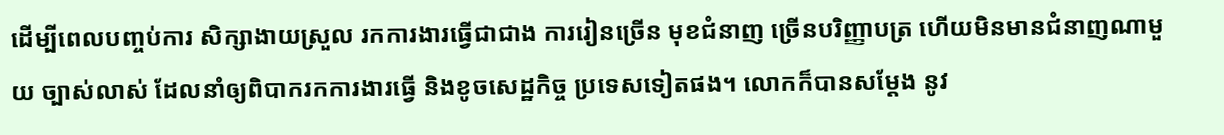ដើម្បីពេលបញ្ចប់ការ សិក្សាងាយស្រួល រកការងារធ្វើជាជាង ការរៀនច្រើន មុខជំនាញ ច្រើនបរិញ្ញាបត្រ ហើយមិនមានជំនាញណាមួយ ច្បាស់លាស់ ដែលនាំឲ្យពិបាករកការងារធ្វើ និងខូចសេដ្ឋកិច្ច ប្រទេសទៀតផង។ លោកក៏បានសម្តែង នូវ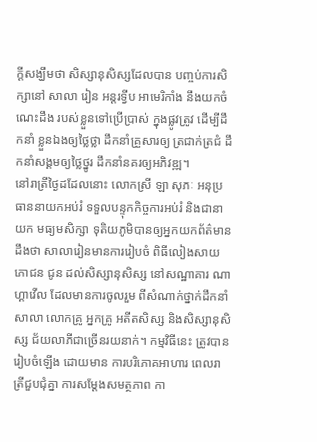ក្តីសង្ឃឹមថា សិស្សានុសិស្សដែលបាន បញ្ចប់ការសិក្សានៅ សាលា រៀន អន្តរទ្វីប អាមេរិកាំង នឹងយកចំណេះដឹង របស់ខ្លួនទៅប្រើប្រាស់ ក្នុងផ្លូវត្រូវ ដើម្បីដឹកនាំ ខ្លួនឯងឲ្យថ្លៃថ្លា ដឹកនាំគ្រួសារឲ្យ ត្រជាក់ត្រជំ ដឹកនាំសង្គមឲ្យថ្លៃថ្នូរ ដឹកនាំនគរឲ្យអភិវឌ្ឍ។
នៅរាត្រីថ្ងៃដដែលនោះ លោកស្រី ឡា សុភៈ អនុប្រធាននាយកអប់រំ ទទួលបន្ទុកកិច្ចការអប់រំ និងជានាយក មធ្យមសិក្សា ទុតិយភូមិបានឲ្យអ្នកយកព័ត៌មាន ដឹងថា សាលារៀនមានការរៀបចំ ពិធីលៀងសាយភោជន ជូន ដល់សិស្សានុសិស្ស នៅសណ្ឋាគារ ណាហ្គាវើល ដែលមានការចូលរួម ពីសំណាក់ថ្នាក់ដឹកនាំ សាលា លោកគ្រូ អ្នកគ្រូ អតីតសិស្ស និងសិស្សានុសិស្ស ជ័យលាភីជាច្រើនរយនាក់។ កម្មវិធីនេះ ត្រូវបានរៀបចំឡើង ដោយមាន ការបរិភោគអាហារ ពេលរាត្រីជួបជុំគ្នា ការសម្តែងសមត្ថភាព កា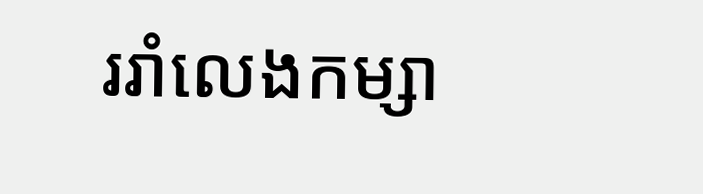ររាំលេងកម្សា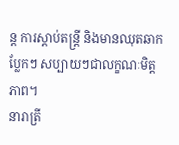ន្ត ការស្តាប់តន្រ្តី និងមានឈុតឆាក ប្លែកៗ សប្បាយៗជាលក្ខណៈមិត្តភាព។
នារាត្រី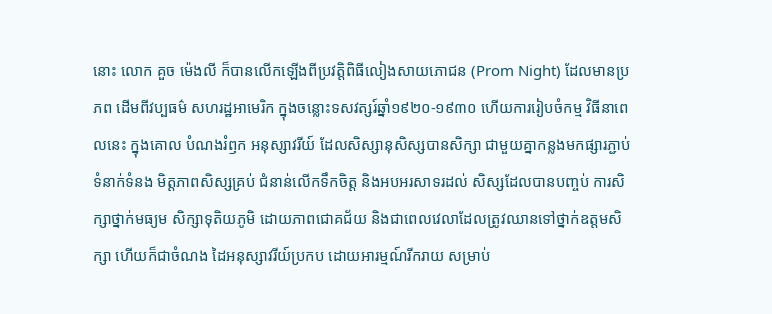នោះ លោក គួច ម៉េងលី ក៏បានលើកឡើងពីប្រវត្តិពិធីលៀងសាយភោជន (Prom Night) ដែលមានប្រភព ដើមពីវប្បធម៌ សហរដ្ឋអាមេរិក ក្នុងចន្លោះទសវត្សរ៍ឆ្នាំ១៩២០-១៩៣០ ហើយការរៀបចំកម្ម វិធីនាពេលនេះ ក្នុងគោល បំណងរំឭក អនុស្សាវរីយ៍ ដែលសិស្សានុសិស្សបានសិក្សា ជាមួយគ្នាកន្លងមកផ្សារភ្ជាប់ ទំនាក់ទំនង មិត្តភាពសិស្សគ្រប់ ជំនាន់លើកទឹកចិត្ត និងអបអរសាទរដល់ សិស្សដែលបានបញ្ចប់ ការសិក្សាថ្នាក់មធ្យម សិក្សាទុតិយភូមិ ដោយភាពជោគជ័យ និងជាពេលវេលាដែលត្រូវឈានទៅថ្នាក់ឧត្តមសិក្សា ហើយក៏ជាចំណង ដៃអនុស្សាវរីយ៍ប្រកប ដោយអារម្មណ៍រីករាយ សម្រាប់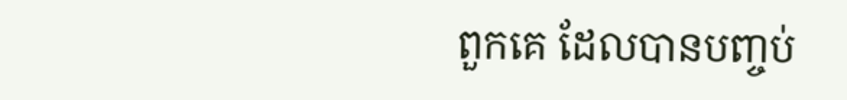ពួកគេ ដែលបានបញ្ចប់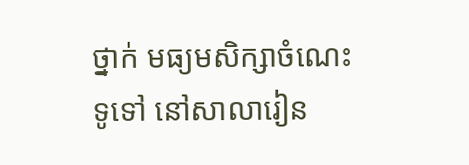ថ្នាក់ មធ្យមសិក្សាចំណេះទូទៅ នៅសាលារៀន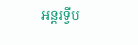អន្តរទ្វីប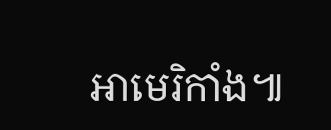អាមេរិកាំង៕